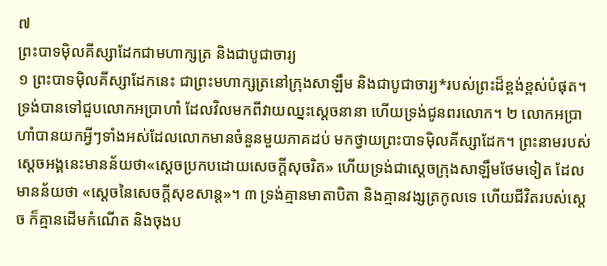៧
ព្រះបាទម៉ិលគីស្សាដែកជាមហាក្សត្រ និងជាបូជាចារ្យ
១ ព្រះបាទម៉ិលគីស្សាដែកនេះ ជាព្រះមហាក្សត្រនៅក្រុងសាឡឹម និងជាបូជាចារ្យ*របស់ព្រះដ៏ខ្ពង់ខ្ពស់បំផុត។ ទ្រង់បានទៅជួបលោកអប្រាហាំ ដែលវិលមកពីវាយឈ្នះស្ដេចនានា ហើយទ្រង់ជូនពរលោក។ ២ លោកអប្រាហាំបានយកអ្វីៗទាំងអស់ដែលលោកមានចំនួនមួយភាគដប់ មកថ្វាយព្រះបាទម៉ិលគីស្សាដែក។ ព្រះនាមរបស់ស្ដេចអង្គនេះមានន័យថា«ស្ដេចប្រកបដោយសេចក្ដីសុចរិត» ហើយទ្រង់ជាស្ដេចក្រុងសាឡឹមថែមទៀត ដែលមានន័យថា «ស្ដេចនៃសេចក្ដីសុខសាន្ត»។ ៣ ទ្រង់គ្មានមាតាបិតា និងគ្មានវង្សត្រកូលទេ ហើយជីវិតរបស់ស្ដេច ក៏គ្មានដើមកំណើត និងចុងប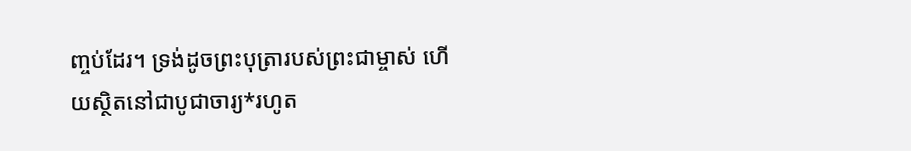ញ្ចប់ដែរ។ ទ្រង់ដូចព្រះបុត្រារបស់ព្រះជាម្ចាស់ ហើយស្ថិតនៅជាបូជាចារ្យ*រហូត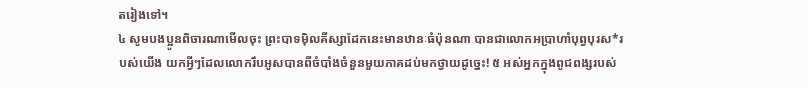តរៀងទៅ។
៤ សូមបងប្អូនពិចារណាមើលចុះ ព្រះបាទម៉ិលគីស្សាដែកនេះមានឋានៈធំប៉ុនណា បានជាលោកអប្រាហាំបុព្វបុរស*របស់យើង យកអ្វីៗដែលលោករឹបអូសបានពីចំបាំងចំនួនមួយភាគដប់មកថ្វាយដូច្នេះ! ៥ អស់អ្នកក្នុងពូជពង្សរបស់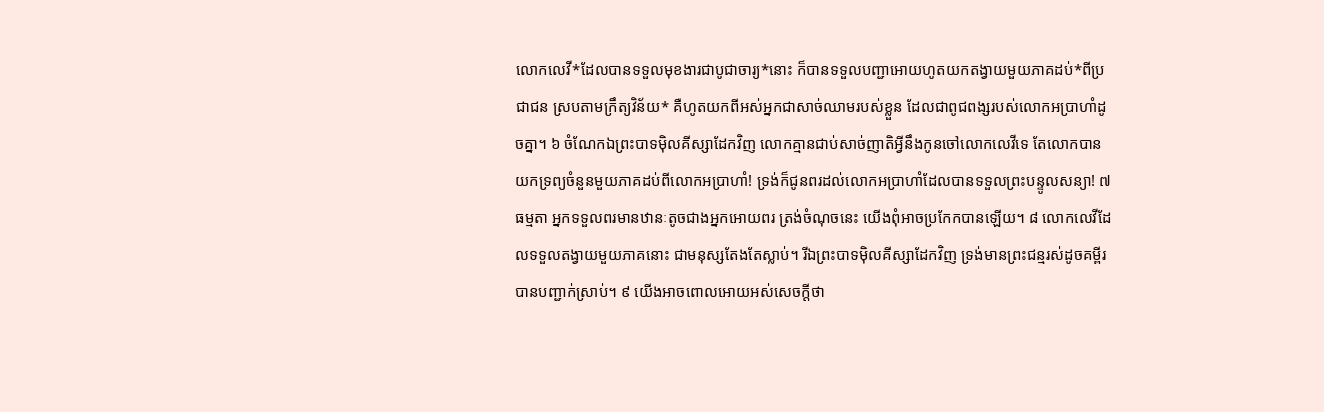លោកលេវី*ដែលបានទទួលមុខងារជាបូជាចារ្យ*នោះ ក៏បានទទួលបញ្ជាអោយហូតយកតង្វាយមួយភាគដប់*ពីប្រជាជន ស្របតាមក្រឹត្យវិន័យ* គឺហូតយកពីអស់អ្នកជាសាច់ឈាមរបស់ខ្លួន ដែលជាពូជពង្សរបស់លោកអប្រាហាំដូចគ្នា។ ៦ ចំណែកឯព្រះបាទម៉ិលគីស្សាដែកវិញ លោកគ្មានជាប់សាច់ញាតិអ្វីនឹងកូនចៅលោកលេវីទេ តែលោកបានយកទ្រព្យចំនួនមួយភាគដប់ពីលោកអប្រាហាំ! ទ្រង់ក៏ជូនពរដល់លោកអប្រាហាំដែលបានទទួលព្រះបន្ទូលសន្យា! ៧ ធម្មតា អ្នកទទួលពរមានឋានៈតូចជាងអ្នកអោយពរ ត្រង់ចំណុចនេះ យើងពុំអាចប្រកែកបានឡើយ។ ៨ លោកលេវីដែលទទួលតង្វាយមួយភាគនោះ ជាមនុស្សតែងតែស្លាប់។ រីឯព្រះបាទម៉ិលគីស្សាដែកវិញ ទ្រង់មានព្រះជន្មរស់ដូចគម្ពីរបានបញ្ជាក់ស្រាប់។ ៩ យើងអាចពោលអោយអស់សេចក្ដីថា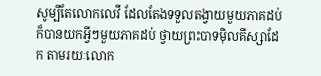សូម្បីតែលោកលេវី ដែលតែងទទួលតង្វាយមួយភាគដប់ ក៏បានយកអ្វីៗមួយភាគដប់ ថ្វាយព្រះបាទម៉ិលគីស្សាដែក តាមរយៈលោក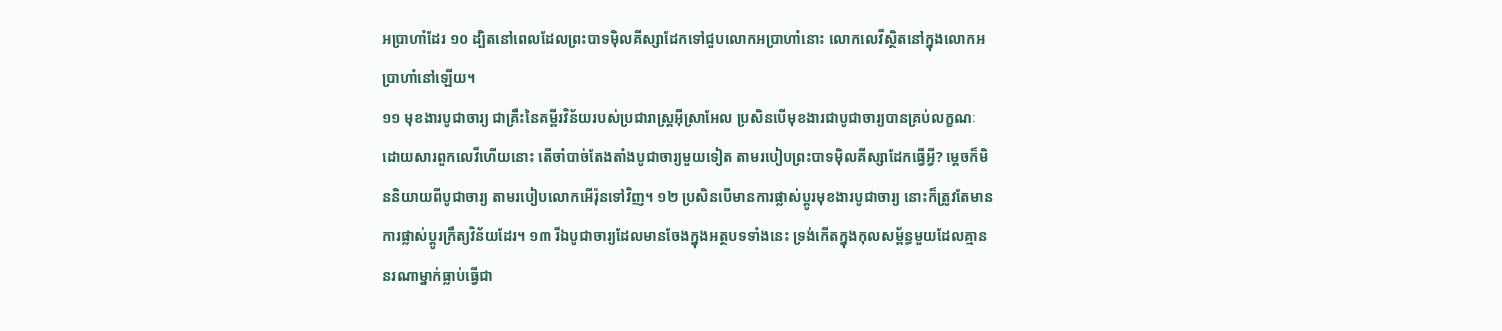អប្រាហាំដែរ ១០ ដ្បិតនៅពេលដែលព្រះបាទម៉ិលគីស្សាដែកទៅជួបលោកអប្រាហាំនោះ លោកលេវីស្ថិតនៅក្នុងលោកអប្រាហាំនៅឡើយ។
១១ មុខងារបូជាចារ្យ ជាគ្រឹះនៃគម្ពីរវិន័យរបស់ប្រជារាស្ត្រអ៊ីស្រាអែល ប្រសិនបើមុខងារជាបូជាចារ្យបានគ្រប់លក្ខណៈ ដោយសារពួកលេវីហើយនោះ តើចាំបាច់តែងតាំងបូជាចារ្យមួយទៀត តាមរបៀបព្រះបាទម៉ិលគីស្សាដែកធ្វើអ្វី? ម្ដេចក៏មិននិយាយពីបូជាចារ្យ តាមរបៀបលោកអើរ៉ុនទៅវិញ។ ១២ ប្រសិនបើមានការផ្លាស់ប្ដូរមុខងារបូជាចារ្យ នោះក៏ត្រូវតែមានការផ្លាស់ប្ដូរក្រឹត្យវិន័យដែរ។ ១៣ រីឯបូជាចារ្យដែលមានចែងក្នុងអត្ថបទទាំងនេះ ទ្រង់កើតក្នុងកុលសម្ព័ន្ធមួយដែលគ្មាននរណាម្នាក់ធ្លាប់ធ្វើជា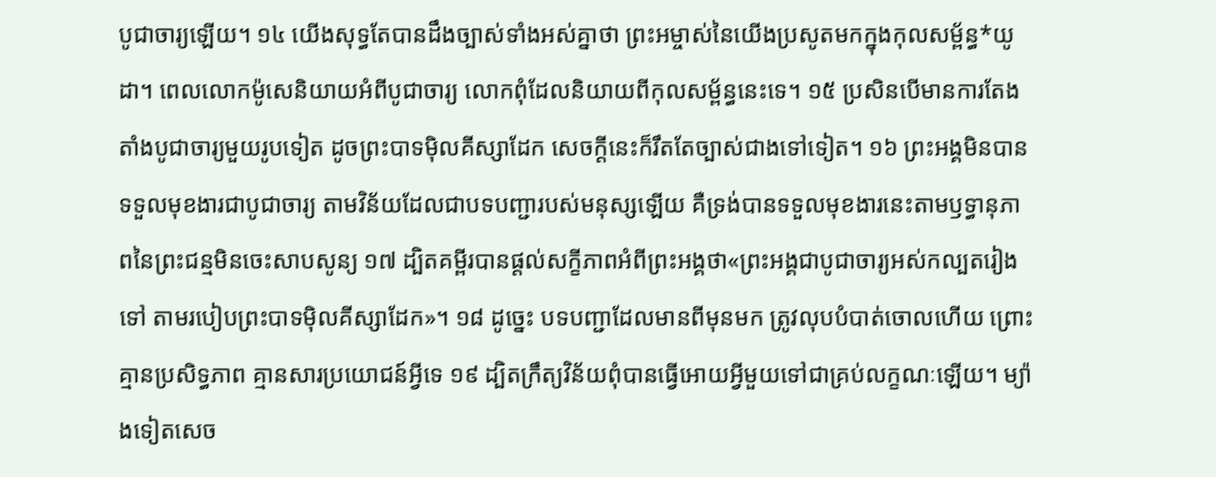បូជាចារ្យឡើយ។ ១៤ យើងសុទ្ធតែបានដឹងច្បាស់ទាំងអស់គ្នាថា ព្រះអម្ចាស់នៃយើងប្រសូតមកក្នុងកុលសម្ព័ន្ធ*យូដា។ ពេលលោកម៉ូសេនិយាយអំពីបូជាចារ្យ លោកពុំដែលនិយាយពីកុលសម្ព័ន្ធនេះទេ។ ១៥ ប្រសិនបើមានការតែងតាំងបូជាចារ្យមួយរូបទៀត ដូចព្រះបាទម៉ិលគីស្សាដែក សេចក្ដីនេះក៏រឹតតែច្បាស់ជាងទៅទៀត។ ១៦ ព្រះអង្គមិនបានទទួលមុខងារជាបូជាចារ្យ តាមវិន័យដែលជាបទបញ្ជារបស់មនុស្សឡើយ គឺទ្រង់បានទទួលមុខងារនេះតាមឫទ្ធានុភាពនៃព្រះជន្មមិនចេះសាបសូន្យ ១៧ ដ្បិតគម្ពីរបានផ្ដល់សក្ខីភាពអំពីព្រះអង្គថា«ព្រះអង្គជាបូជាចារ្យអស់កល្បតរៀងទៅ តាមរបៀបព្រះបាទម៉ិលគីស្សាដែក»។ ១៨ ដូច្នេះ បទបញ្ជាដែលមានពីមុនមក ត្រូវលុបបំបាត់ចោលហើយ ព្រោះគ្មានប្រសិទ្ធភាព គ្មានសារប្រយោជន៍អ្វីទេ ១៩ ដ្បិតក្រឹត្យវិន័យពុំបានធ្វើអោយអ្វីមួយទៅជាគ្រប់លក្ខណៈឡើយ។ ម្យ៉ាងទៀតសេច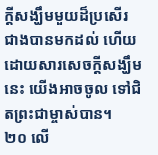ក្ដីសង្ឃឹមមួយដ៏ប្រសើរជាងបានមកដល់ ហើយដោយសារសេចក្ដីសង្ឃឹមនេះ យើងអាចចូល ទៅជិតព្រះជាម្ចាស់បាន។
២០ លើ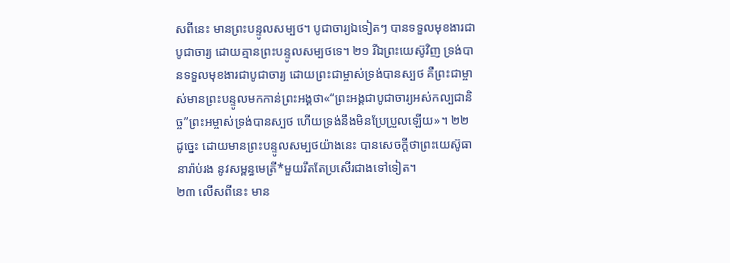សពីនេះ មានព្រះបន្ទូលសម្បថ។ បូជាចារ្យឯទៀតៗ បានទទួលមុខងារជាបូជាចារ្យ ដោយគ្មានព្រះបន្ទូលសម្បថទេ។ ២១ រីឯព្រះយេស៊ូវិញ ទ្រង់បានទទួលមុខងារជាបូជាចារ្យ ដោយព្រះជាម្ចាស់ទ្រង់បានស្បថ គឺព្រះជាម្ចាស់មានព្រះបន្ទូលមកកាន់ព្រះអង្គថា«“ព្រះអង្គជាបូជាចារ្យអស់កល្បជានិច្ច”ព្រះអម្ចាស់ទ្រង់បានស្បថ ហើយទ្រង់នឹងមិនប្រែប្រួលឡើយ»។ ២២ ដូច្នេះ ដោយមានព្រះបន្ទូលសម្បថយ៉ាងនេះ បានសេចក្ដីថាព្រះយេស៊ូធានារ៉ាប់រង នូវសម្ពន្ធមេត្រី*មួយរឹតតែប្រសើរជាងទៅទៀត។
២៣ លើសពីនេះ មាន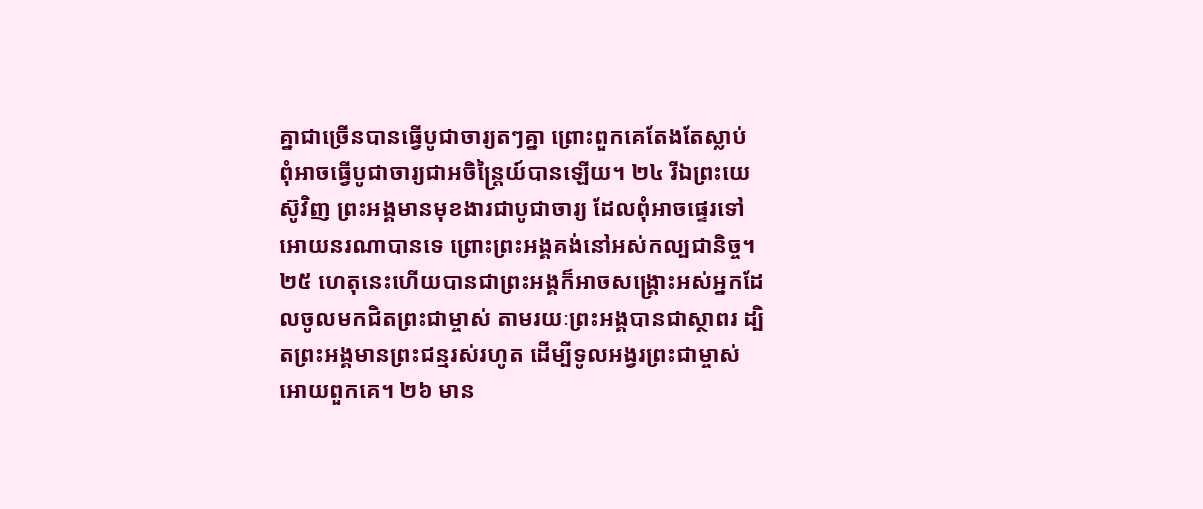គ្នាជាច្រើនបានធ្វើបូជាចារ្យតៗគ្នា ព្រោះពួកគេតែងតែស្លាប់ ពុំអាចធ្វើបូជាចារ្យជាអចិន្ត្រៃយ៍បានឡើយ។ ២៤ រីឯព្រះយេស៊ូវិញ ព្រះអង្គមានមុខងារជាបូជាចារ្យ ដែលពុំអាចផ្ទេរទៅអោយនរណាបានទេ ព្រោះព្រះអង្គគង់នៅអស់កល្បជានិច្ច។ ២៥ ហេតុនេះហើយបានជាព្រះអង្គក៏អាចសង្គ្រោះអស់អ្នកដែលចូលមកជិតព្រះជាម្ចាស់ តាមរយៈព្រះអង្គបានជាស្ថាពរ ដ្បិតព្រះអង្គមានព្រះជន្មរស់រហូត ដើម្បីទូលអង្វរព្រះជាម្ចាស់អោយពួកគេ។ ២៦ មាន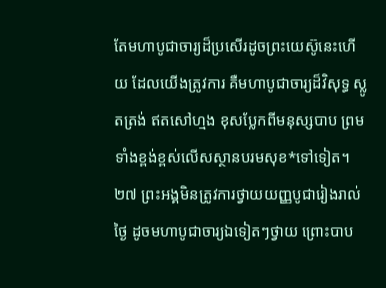តែមហាបូជាចារ្យដ៏ប្រសើរដូចព្រះយេស៊ូនេះហើយ ដែលយើងត្រូវការ គឺមហាបូជាចារ្យដ៏វិសុទ្ធ ស្លូតត្រង់ ឥតសៅហ្មង ខុសប្លែកពីមនុស្សបាប ព្រមទាំងខ្ពង់ខ្ពស់លើសស្ថានបរមសុខ*ទៅទៀត។ ២៧ ព្រះអង្គមិនត្រូវការថ្វាយយញ្ញបូជារៀងរាល់ថ្ងៃ ដូចមហាបូជាចារ្យឯទៀតៗថ្វាយ ព្រោះបាប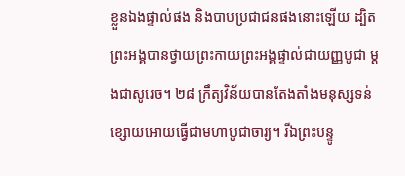ខ្លួនឯងផ្ទាល់ផង និងបាបប្រជាជនផងនោះឡើយ ដ្បិតព្រះអង្គបានថ្វាយព្រះកាយព្រះអង្គផ្ទាល់ជាយញ្ញបូជា ម្ដងជាសូរេច។ ២៨ ក្រឹត្យវិន័យបានតែងតាំងមនុស្សទន់ខ្សោយអោយធ្វើជាមហាបូជាចារ្យ។ រីឯព្រះបន្ទូ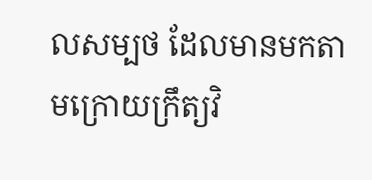លសម្បថ ដែលមានមកតាមក្រោយក្រឹត្យវិ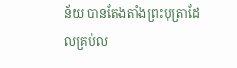ន័យ បានតែងតាំងព្រះបុត្រាដែលគ្រប់ល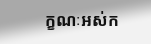ក្ខណៈអស់ក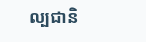ល្បជានិ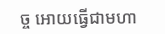ច្ច អោយធ្វើជាមហា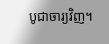បូជាចារ្យវិញ។